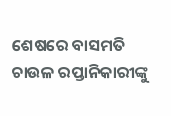ଶେଷରେ ବାସମତି ଚାଉଳ ରପ୍ତାନିକାରୀଙ୍କୁ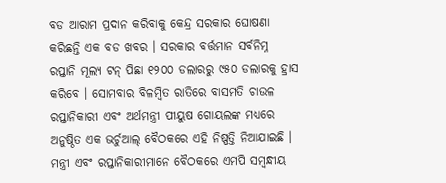ବଡ ଆରାମ ପ୍ରଦାନ କରିବାକୁ କେନ୍ଦ୍ର ସରକାର ଘୋଷଣା କରିଛନ୍ତି ଏକ ବଡ ଖବର । ସରକାର ବର୍ତ୍ତମାନ ସର୍ବନିମ୍ନ ରପ୍ତାନି ମୂଲ୍ୟ ଟନ୍ ପିଛା ୧୨୦୦ ଡଲାରରୁ ୯୫୦ ଡଲାରକୁ ହ୍ରାସ କରିବେ । ସୋମବାର ବିଳମ୍ବିତ ରାତିରେ ବାସମତି ଚାଉଳ ରପ୍ତାନିକାରୀ ଏବଂ ଅର୍ଥମନ୍ତ୍ରୀ ପୀୟୁଷ ଗୋୟଲଙ୍କ ମଧ୍ୟରେ ଅନୁଷ୍ଠିତ ଏକ ଭର୍ଚୁଆଲ୍ ବୈଠକରେ ଏହି ନିଷ୍ପତ୍ତି ନିଆଯାଇଛି ।
ମନ୍ତ୍ରୀ ଏବଂ ରପ୍ତାନିକାରୀମାନେ ବୈଠକରେ ଏମପି ସମ୍ବନ୍ଧୀୟ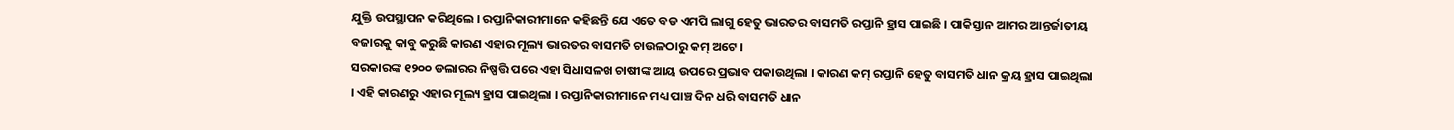ଯୁକ୍ତି ଉପସ୍ଥାପନ କରିଥିଲେ । ରପ୍ତାନିକାରୀମାନେ କହିଛନ୍ତି ଯେ ଏତେ ବଡ ଏମପି ଲାଗୁ ହେତୁ ଭାରତର ବାସମତି ରପ୍ତାନି ହ୍ରାସ ପାଇଛି । ପାକିସ୍ତାନ ଆମର ଆନ୍ତର୍ଜାତୀୟ ବଜାରକୁ କାବୁ କରୁଛି କାରଣ ଏହାର ମୂଲ୍ୟ ଭାରତର ବାସମତି ଚାଉଳଠାରୁ କମ୍ ଅଟେ ।
ସରକାରଙ୍କ ୧୨୦୦ ଡଲାରର ନିଷ୍ପତ୍ତି ପରେ ଏହା ସିଧାସଳଖ ଚାଷୀଙ୍କ ଆୟ ଉପରେ ପ୍ରଭାବ ପକାଉଥିଲା । କାରଣ କମ୍ ରପ୍ତାନି ହେତୁ ବାସମତି ଧାନ କ୍ରୟ ହ୍ରାସ ପାଇଥିଲା । ଏହି କାରଣରୁ ଏହାର ମୂଲ୍ୟ ହ୍ରାସ ପାଇଥିଲା । ରପ୍ତାନିକାରୀମାନେ ମଧ୍ୟ ପାଞ୍ଚ ଦିନ ଧରି ବାସମତି ଧାନ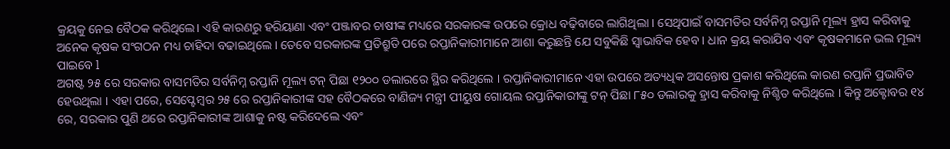କ୍ରୟକୁ ନେଇ ବୈଠକ କରିଥିଲେ। ଏହି କାରଣରୁ ହରିୟାଣା ଏବଂ ପଞ୍ଜାବର ଚାଷୀଙ୍କ ମଧ୍ୟରେ ସରକାରଙ୍କ ଉପରେ କ୍ରୋଧ ବଢ଼ିବାରେ ଲାଗିଥିଲା । ସେଥିପାଇଁ ବାସମତିର ସର୍ବନିମ୍ନ ରପ୍ତାନି ମୂଲ୍ୟ ହ୍ରାସ କରିବାକୁ ଅନେକ କୃଷକ ସଂଗଠନ ମଧ୍ୟ ଚାହିଦା ବଢାଇଥିଲେ । ତେବେ ସରକାରଙ୍କ ପ୍ରତିଶ୍ରୁତି ପରେ ରପ୍ତାନିକାରୀମାନେ ଆଶା କରୁଛନ୍ତି ଯେ ସବୁକିଛି ସ୍ୱାଭାବିକ ହେବ । ଧାନ କ୍ରୟ କରାଯିବ ଏବଂ କୃଷକମାନେ ଭଲ ମୂଲ୍ୟ ପାଇବେ l
ଅଗଷ୍ଟ ୨୫ ରେ ସରକାର ବାସମତିର ସର୍ବନିମ୍ନ ରପ୍ତାନି ମୂଲ୍ୟ ଟନ୍ ପିଛା ୧୨୦୦ ଡଲାରରେ ସ୍ଥିର କରିଥିଲେ । ରପ୍ତାନିକାରୀମାନେ ଏହା ଉପରେ ଅତ୍ୟଧିକ ଅସନ୍ତୋଷ ପ୍ରକାଶ କରିଥିଲେ କାରଣ ରପ୍ତାନି ପ୍ରଭାବିତ ହେଉଥିଲା । ଏହା ପରେ, ସେପ୍ଟେମ୍ବର ୨୫ ରେ ରପ୍ତାନିକାରୀଙ୍କ ସହ ବୈଠକରେ ବାଣିଜ୍ୟ ମନ୍ତ୍ରୀ ପୀୟୁଷ ଗୋୟଲ ରପ୍ତାନିକାରୀଙ୍କୁ ଟନ୍ ପିଛା ୮୫୦ ଡଲାରକୁ ହ୍ରାସ କରିବାକୁ ନିଶ୍ଚିତ କରିଥିଲେ । କିନ୍ତୁ ଅକ୍ଟୋବର ୧୪ ରେ, ସରକାର ପୁଣି ଥରେ ରପ୍ତାନିକାରୀଙ୍କ ଆଶାକୁ ନଷ୍ଟ କରିଦେଲେ ଏବଂ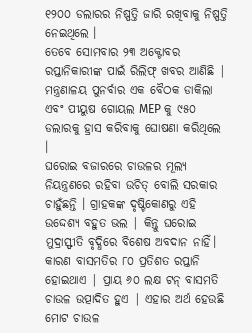୧୨୦୦ ଡଲାରର ନିଷ୍ପତ୍ତି ଜାରି ରଖିବାକୁ ନିଷ୍ପତ୍ତି ନେଇଥିଲେ ।
ତେବେ ସୋମବାର ୨୩ ଅକ୍ଟୋବର ରପ୍ତାନିକାରୀଙ୍କ ପାଇଁ ରିଲିଫ୍ ଖବର ଆଣିଛି | ମନ୍ତ୍ରଣାଳୟ ପୁନର୍ବାର ଏକ ବୈଠକ ଡାକିଲା ଏବଂ ପୀୟୁଷ ଗୋୟଲ MEP କୁ ୯୫୦ ଡଲାରକୁ ହ୍ରାସ କରିବାକୁ ଘୋଷଣା କରିଥିଲେ ।
ଘରୋଇ ବଜାରରେ ଚାଉଳର ମୂଲ୍ୟ ନିୟନ୍ତ୍ରଣରେ ରହିବା ଉଚିତ୍ ବୋଲି ସରକାର ଚାହୁଁଛନ୍ତି । ଗ୍ରାହକଙ୍କ ଦୃଷ୍ଟିକୋଣରୁ ଏହି ଉଦ୍ଦେଶ୍ୟ ବହୁତ ଭଲ | କିନ୍ତୁ ଘରୋଇ ମୁଦ୍ରାସ୍ଫୀତି ବୃଦ୍ଧିରେ ବିଶେଷ ଅବଦାନ ନାହିଁ। କାରଣ ବାସମତିର ୮୦ ପ୍ରତିଶତ ରପ୍ତାନି ହୋଇଥାଏ | ପ୍ରାୟ ୬୦ ଲକ୍ଷ ଟନ୍ ବାସମତି ଚାଉଳ ଉତ୍ପାଦିତ ହୁଏ | ଏହାର ଅର୍ଥ ହେଉଛି ମୋଟ ଚାଉଳ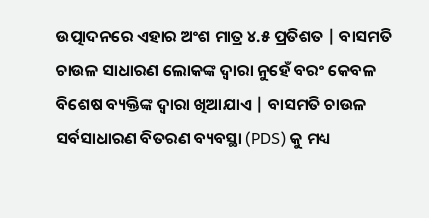ଉତ୍ପାଦନରେ ଏହାର ଅଂଶ ମାତ୍ର ୪.୫ ପ୍ରତିଶତ | ବାସମତି ଚାଉଳ ସାଧାରଣ ଲୋକଙ୍କ ଦ୍ୱାରା ନୁହେଁ ବରଂ କେବଳ ବିଶେଷ ବ୍ୟକ୍ତିଙ୍କ ଦ୍ୱାରା ଖିଆଯାଏ | ବାସମତି ଚାଉଳ ସର୍ବସାଧାରଣ ବିତରଣ ବ୍ୟବସ୍ଥା (PDS) କୁ ମଧ୍ୟ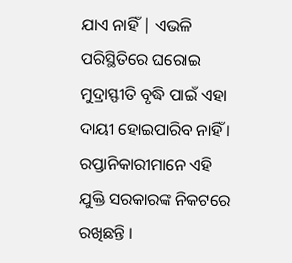ଯାଏ ନାହିଁ | ଏଭଳି ପରିସ୍ଥିତିରେ ଘରୋଇ ମୁଦ୍ରାସ୍ଫୀତି ବୃଦ୍ଧି ପାଇଁ ଏହା ଦାୟୀ ହୋଇପାରିବ ନାହିଁ । ରପ୍ତାନିକାରୀମାନେ ଏହି ଯୁକ୍ତି ସରକାରଙ୍କ ନିକଟରେ ରଖିଛନ୍ତି ।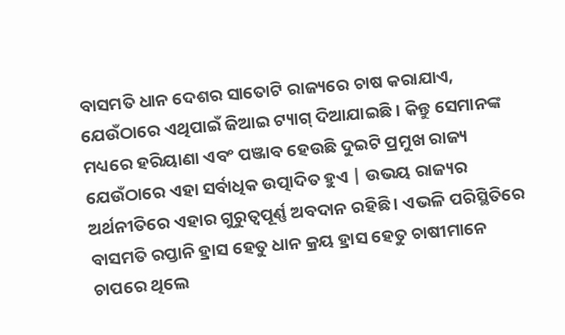ବାସମତି ଧାନ ଦେଶର ସାତୋଟି ରାଜ୍ୟରେ ଚାଷ କରାଯାଏ, ଯେଉଁଠାରେ ଏଥିପାଇଁ ଜିଆଇ ଟ୍ୟାଗ୍ ଦିଆଯାଇଛି । କିନ୍ତୁ ସେମାନଙ୍କ ମଧ୍ୟରେ ହରିୟାଣା ଏବଂ ପଞ୍ଜାବ ହେଉଛି ଦୁଇଟି ପ୍ରମୁଖ ରାଜ୍ୟ ଯେଉଁଠାରେ ଏହା ସର୍ବାଧିକ ଉତ୍ପାଦିତ ହୁଏ | ଉଭୟ ରାଜ୍ୟର ଅର୍ଥନୀତିରେ ଏହାର ଗୁରୁତ୍ୱପୂର୍ଣ୍ଣ ଅବଦାନ ରହିଛି । ଏଭଳି ପରିସ୍ଥିତିରେ ବାସମତି ରପ୍ତାନି ହ୍ରାସ ହେତୁ ଧାନ କ୍ରୟ ହ୍ରାସ ହେତୁ ଚାଷୀମାନେ ଚାପରେ ଥିଲେ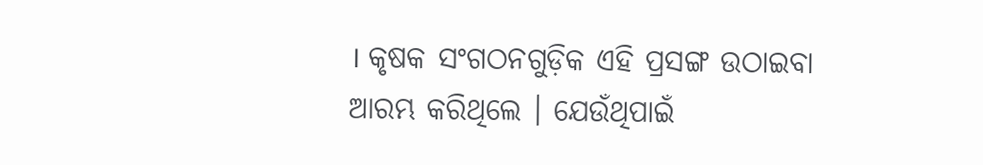। କୃଷକ ସଂଗଠନଗୁଡ଼ିକ ଏହି ପ୍ରସଙ୍ଗ ଉଠାଇବା ଆରମ୍ଭ କରିଥିଲେ । ଯେଉଁଥିପାଇଁ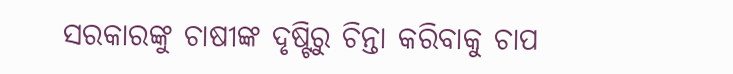ସରକାରଙ୍କୁ ଚାଷୀଙ୍କ ଦୃଷ୍ଟିରୁ ଚିନ୍ତା କରିବାକୁ ଚାପ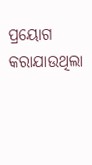ପ୍ରୟୋଗ କରାଯାଉଥିଲା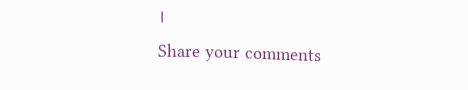।
Share your comments